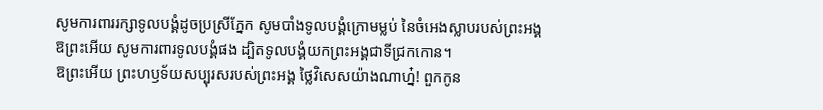សូមការពាររក្សាទូលបង្គំដូចប្រស្រីភ្នែក សូមបាំងទូលបង្គំក្រោមម្លប់ នៃចំអេងស្លាបរបស់ព្រះអង្គ
ឱព្រះអើយ សូមការពារទូលបង្គំផង ដ្បិតទូលបង្គំយកព្រះអង្គជាទីជ្រកកោន។
ឱព្រះអើយ ព្រះហឫទ័យសប្បុរសរបស់ព្រះអង្គ ថ្លៃវិសេសយ៉ាងណាហ្ន៎! ពួកកូន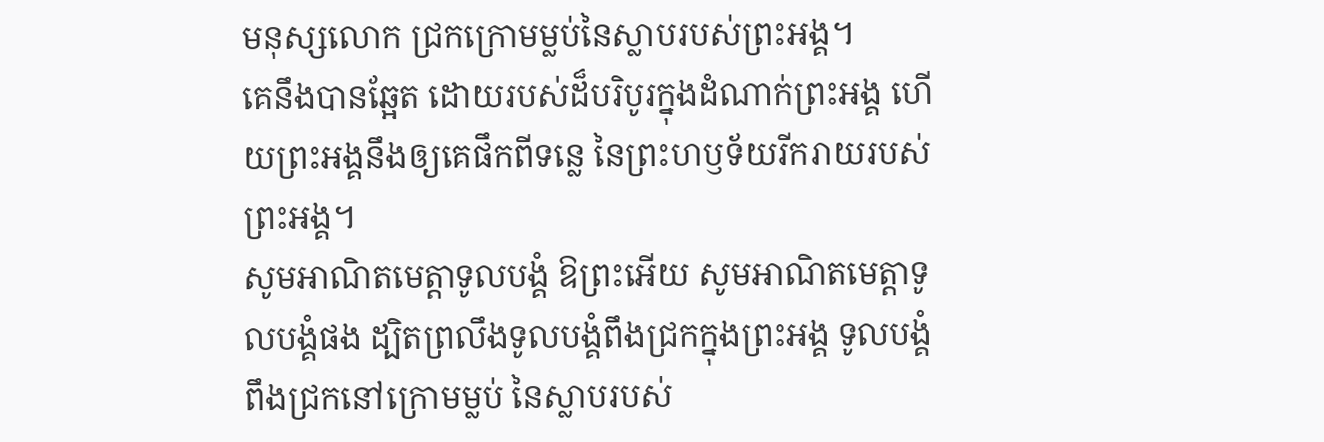មនុស្សលោក ជ្រកក្រោមម្លប់នៃស្លាបរបស់ព្រះអង្គ។
គេនឹងបានឆ្អែត ដោយរបស់ដ៏បរិបូរក្នុងដំណាក់ព្រះអង្គ ហើយព្រះអង្គនឹងឲ្យគេផឹកពីទន្លេ នៃព្រះហឫទ័យរីករាយរបស់ព្រះអង្គ។
សូមអាណិតមេត្តាទូលបង្គំ ឱព្រះអើយ សូមអាណិតមេត្តាទូលបង្គំផង ដ្បិតព្រលឹងទូលបង្គំពឹងជ្រកក្នុងព្រះអង្គ ទូលបង្គំពឹងជ្រកនៅក្រោមម្លប់ នៃស្លាបរបស់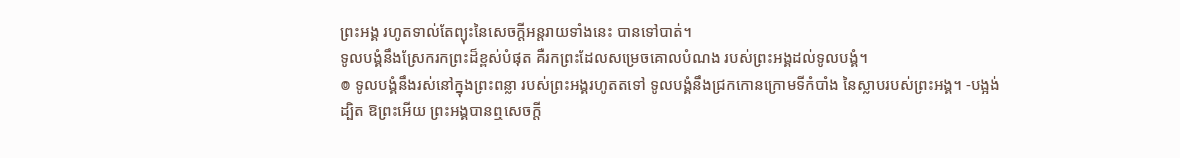ព្រះអង្គ រហូតទាល់តែព្យុះនៃសេចក្ដីអន្តរាយទាំងនេះ បានទៅបាត់។
ទូលបង្គំនឹងស្រែករកព្រះដ៏ខ្ពស់បំផុត គឺរកព្រះដែលសម្រេចគោលបំណង របស់ព្រះអង្គដល់ទូលបង្គំ។
៙ ទូលបង្គំនឹងរស់នៅក្នុងព្រះពន្លា របស់ព្រះអង្គរហូតតទៅ ទូលបង្គំនឹងជ្រកកោនក្រោមទីកំបាំង នៃស្លាបរបស់ព្រះអង្គ។ -បង្អង់
ដ្បិត ឱព្រះអើយ ព្រះអង្គបានឮសេចក្ដី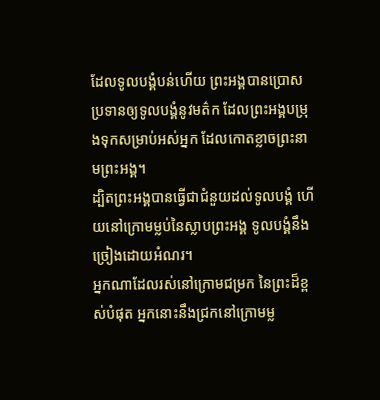ដែលទូលបង្គំបន់ហើយ ព្រះអង្គបានប្រោសប្រទានឲ្យទូលបង្គំនូវមត៌ក ដែលព្រះអង្គបម្រុងទុកសម្រាប់អស់អ្នក ដែលកោតខ្លាចព្រះនាមព្រះអង្គ។
ដ្បិតព្រះអង្គបានធ្វើជាជំនួយដល់ទូលបង្គំ ហើយនៅក្រោមម្លប់នៃស្លាបព្រះអង្គ ទូលបង្គំនឹងច្រៀងដោយអំណរ។
អ្នកណាដែលរស់នៅក្រោមជម្រក នៃព្រះដ៏ខ្ពស់បំផុត អ្នកនោះនឹងជ្រកនៅក្រោមម្ល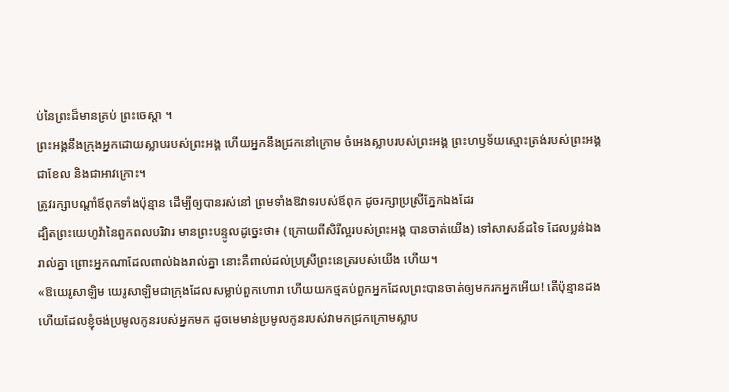ប់នៃព្រះដ៏មានគ្រប់ ព្រះចេស្តា ។
ព្រះអង្គនឹងក្រុងអ្នកដោយស្លាបរបស់ព្រះអង្គ ហើយអ្នកនឹងជ្រកនៅក្រោម ចំអេងស្លាបរបស់ព្រះអង្គ ព្រះហឫទ័យស្មោះត្រង់របស់ព្រះអង្គជាខែល និងជាអាវក្រោះ។
ត្រូវរក្សាបណ្ដាំឪពុកទាំងប៉ុន្មាន ដើម្បីឲ្យបានរស់នៅ ព្រមទាំងឱវាទរបស់ឪពុក ដូចរក្សាប្រស្រីភ្នែកឯងដែរ
ដ្បិតព្រះយេហូវ៉ានៃពួកពលបរិវារ មានព្រះបន្ទូលដូច្នេះថា៖ (ក្រោយពីសិរីល្អរបស់ព្រះអង្គ បានចាត់យើង) ទៅសាសន៍ដទៃ ដែលប្លន់ឯងរាល់គ្នា ព្រោះអ្នកណាដែលពាល់ឯងរាល់គ្នា នោះគឺពាល់ដល់ប្រស្រីព្រះនេត្ររបស់យើង ហើយ។
«ឱយេរូសាឡិម យេរូសាឡិមជាក្រុងដែលសម្លាប់ពួកហោរា ហើយយកថ្មគប់ពួកអ្នកដែលព្រះបានចាត់ឲ្យមករកអ្នកអើយ! តើប៉ុន្មានដងហើយដែលខ្ញុំចង់ប្រមូលកូនរបស់អ្នកមក ដូចមេមាន់ប្រមូលកូនរបស់វាមកជ្រកក្រោមស្លាប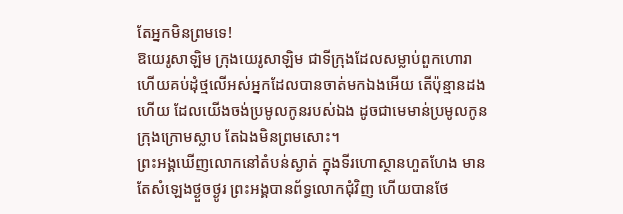តែអ្នកមិនព្រមទេ!
ឱយេរូសាឡិម ក្រុងយេរូសាឡិម ជាទីក្រុងដែលសម្លាប់ពួកហោរា ហើយគប់ដុំថ្មលើអស់អ្នកដែលបានចាត់មកឯងអើយ តើប៉ុន្មានដងហើយ ដែលយើងចង់ប្រមូលកូនរបស់ឯង ដូចជាមេមាន់ប្រមូលកូនក្រុងក្រោមស្លាប តែឯងមិនព្រមសោះ។
ព្រះអង្គឃើញលោកនៅតំបន់ស្ងាត់ ក្នុងទីរហោស្ថានហួតហែង មានតែសំឡេងថ្ងួចថ្ងូរ ព្រះអង្គបានព័ទ្ធលោកជុំវិញ ហើយបានថែ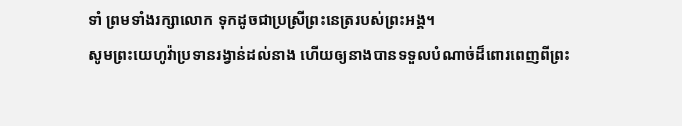ទាំ ព្រមទាំងរក្សាលោក ទុកដូចជាប្រស្រីព្រះនេត្ររបស់ព្រះអង្គ។
សូមព្រះយេហូវ៉ាប្រទានរង្វាន់ដល់នាង ហើយឲ្យនាងបានទទួលបំណាច់ដ៏ពោរពេញពីព្រះ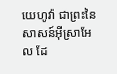យេហូវ៉ា ជាព្រះនៃសាសន៍អ៊ីស្រាអែល ដែ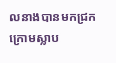លនាងបានមកជ្រកក្រោមស្លាប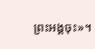ព្រះអង្គចុះ»។